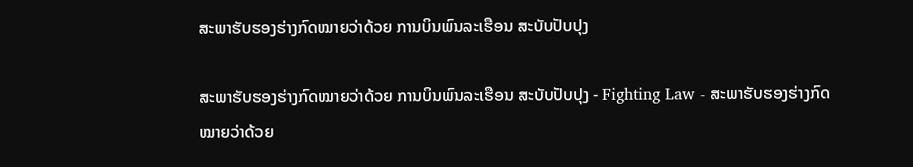ສະພາຮັບຮອງຮ່າງກົດໝາຍວ່າດ້ວຍ ການບິນພົນລະເຮືອນ ສະບັບປັບປຸງ

ສະພາຮັບຮອງຮ່າງກົດໝາຍວ່າດ້ວຍ ການບິນພົນລະເຮືອນ ສະບັບປັບປຸງ - Fighting Law - ສະພາຮັບຮອງຮ່າງກົດໝາຍວ່າດ້ວຍ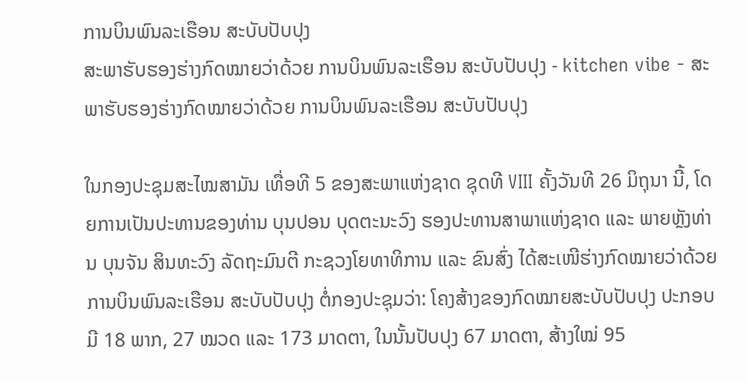ການບິນພົນລະເຮືອນ ສະບັບປັບປຸງ
ສະພາຮັບຮອງຮ່າງກົດໝາຍວ່າດ້ວຍ ການບິນພົນລະເຮືອນ ສະບັບປັບປຸງ - kitchen vibe - ສະພາຮັບຮອງຮ່າງກົດໝາຍວ່າດ້ວຍ ການບິນພົນລະເຮືອນ ສະບັບປັບປຸງ

ໃນກອງປະຊຸມສະໄໝສາມັນ ເທື່ອທີ 5 ຂອງສະພາແຫ່ງຊາດ ຊຸດທີ VIII ຄັ້ງວັນທີ 26 ມິຖຸນາ ນີ້, ໂດຍການເປັນປະທານຂອງທ່ານ ບຸນປອນ ບຸດຕະນະວົງ ຮອງປະທານສາພາແຫ່ງຊາດ ແລະ ພາຍຫຼັງທ່ານ ບຸນຈັນ ສິນທະວົງ ລັດຖະມົນຕີ ກະຊວງໂຍທາທິການ ແລະ ຂົນສົ່ງ ໄດ້ສະເໜີຮ່າງກົດໝາຍວ່າດ້ວຍ ການບິນພົນລະເຮືອນ ສະບັບປັບປຸງ ຕໍ່ກອງປະຊຸມວ່າ: ໂຄງສ້າງຂອງກົດໝາຍສະບັບປັບປຸງ ປະກອບມີ 18 ພາກ, 27 ໝວດ ແລະ 173 ມາດຕາ, ໃນນັ້ນປັບປຸງ 67 ມາດຕາ, ສ້າງໃໝ່ 95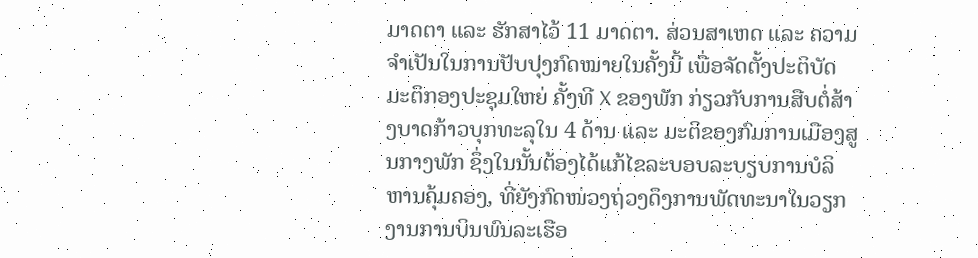ມາດຕາ ແລະ ຮັກສາໄວ້ 11 ມາດຕາ. ສ່ວນສາເຫດ ແລະ ຄວາມຈໍາເປັນໃນການປັບປຸງກົດໝາຍໃນຄັ້ງນີ້ ເພື່ອຈັດຕັ້ງປະຕິບັດມະຕິກອງປະຊຸມໃຫຍ່ ຄັ້ງທີ X ຂອງພັກ ກ່ຽວກັບການສືບຕໍ່ສ້າງບາດກ້າວບຸກທະລຸໃນ 4 ດ້ານ ແລະ ມະຕິຂອງກົມການເມືອງສູນກາງພັກ ຊຶ່ງໃນນັ້ນຕ້ອງໄດ້ແກ້ໄຂລະບອບລະບຽບການບໍລິຫານຄຸ້ມຄອງ, ທີ່ຍັງກົດໜ່ວງຖ່ວງດຶງການພັດທະນາໃນວຽກງານການບິນພົນລະເຮືອ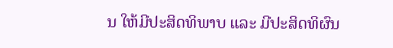ນ ໃຫ້ມີປະສິດທິພາບ ແລະ ມີປະສິດທິຜົນ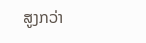ສູງກວ່າ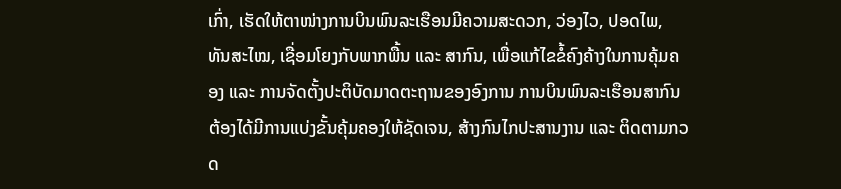ເກົ່າ, ເຮັດໃຫ້ຕາໜ່າງການບິນພົນລະເຮືອນມີຄວາມສະດວກ, ວ່ອງໄວ, ປອດໄພ, ທັນສະໄໝ, ເຊື່ອມໂຍງກັບພາກພື້ນ ແລະ ສາກົນ, ເພື່ອແກ້ໄຂຂໍ້ຄົງຄ້າງໃນການຄຸ້ມຄອງ ແລະ ການຈັດຕັ້ງປະຕິບັດມາດຕະຖານຂອງອົງການ ການບິນພົນລະເຮືອນສາກົນ ຕ້ອງໄດ້ມີການແບ່ງຂັ້ນຄຸ້ມຄອງໃຫ້ຊັດເຈນ, ສ້າງກົນໄກປະສານງານ ແລະ ຕິດຕາມກວດ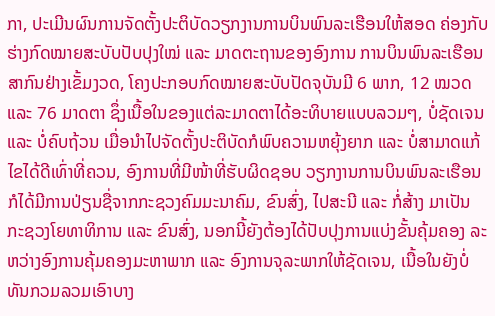ກາ, ປະເມີນຜົນການຈັດຕັ້ງປະຕິບັດວຽກງານການບິນພົນລະເຮືອນໃຫ້ສອດ ຄ່ອງກັບຮ່າງກົດໝາຍສະບັບປັບປຸງໃໝ່ ແລະ ມາດຕະຖານຂອງອົງການ ການບິນພົນລະເຮືອນສາກົນຢ່າງເຂັ້ມງວດ, ໂຄງປະກອບກົດໝາຍສະບັບປັດຈຸບັນມີ 6 ພາກ, 12 ໝວດ ແລະ 76 ມາດຕາ ຊຶ່ງເນື້ອໃນຂອງແຕ່ລະມາດຕາໄດ້ອະທິບາຍແບບລວມໆ, ບໍ່ຊັດເຈນ ແລະ ບໍ່ຄົບຖ້ວນ ເມື່ອນໍາໄປຈັດຕັ້ງປະຕິບັດກໍພົບຄວາມຫຍຸ້ງຍາກ ແລະ ບໍ່ສາມາດແກ້ໄຂໄດ້ດີເທົ່າທີ່ຄວນ, ອົງການທີ່ມີໜ້າທີ່ຮັບຜິດຊອບ ວຽກງານການບິນພົນລະເຮືອນ ກໍໄດ້ມີການປ່ຽນຊື່ຈາກກະຊວງຄົມມະນາຄົມ, ຂົນສົ່ງ, ໄປສະນີ ແລະ ກໍ່ສ້າງ ມາເປັນ ກະຊວງໂຍທາທິການ ແລະ ຂົນສົ່ງ, ນອກນີ້ຍັງຕ້ອງໄດ້ປັບປຸງການແບ່ງຂັ້ນຄຸ້ມຄອງ ລະຫວ່າງອົງການຄຸ້ມຄອງມະຫາພາກ ແລະ ອົງການຈຸລະພາກໃຫ້ຊັດເຈນ, ເນື້ອໃນຍັງບໍ່ທັນກວມລວມເອົາບາງ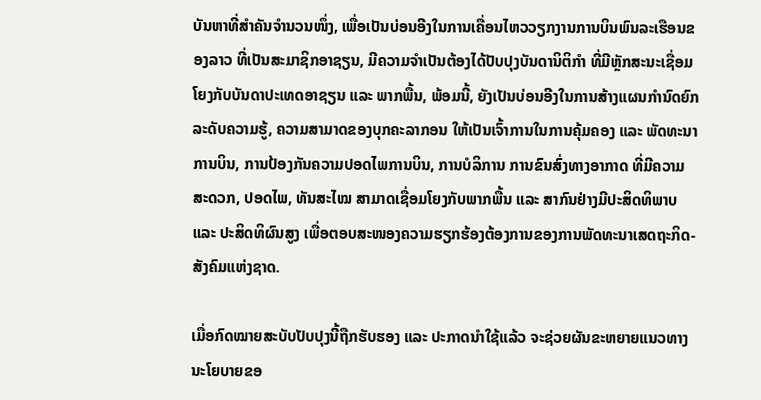ບັນຫາທີ່ສໍາຄັນຈໍານວນໜຶ່ງ, ເພື່ອເປັນບ່ອນອີງໃນການເຄື່ອນໄຫວວຽກງານການບິນພົນລະເຮືອນຂອງລາວ ທີ່ເປັນສະມາຊິກອາຊຽນ, ມີຄວາມຈໍາເປັນຕ້ອງໄດ້ປັບປຸງບັນດານິຕິກໍາ ທີ່ມີຫຼັກສະນະເຊື່ອມໂຍງກັບບັນດາປະເທດອາຊຽນ ແລະ ພາກພື້ນ, ພ້ອມນີ້, ຍັງເປັນບ່ອນອີງໃນການສ້າງແຜນກໍານົດຍົກລະດັບຄວາມຮູ້, ຄວາມສາມາດຂອງບຸກຄະລາກອນ ໃຫ້ເປັນເຈົ້າການໃນການຄຸ້ມຄອງ ແລະ ພັດທະນາການບິນ, ການປ້ອງກັນຄວາມປອດໄພການບິນ, ການບໍລິການ ການຂົນສົ່ງທາງອາກາດ ທີ່ມີຄວາມສະດວກ, ປອດໄພ, ທັນສະໄໝ ສາມາດເຊື່ອມໂຍງກັບພາກພື້ນ ແລະ ສາກົນຢ່າງມີປະສິດທິພາບ ແລະ ປະສິດທິຜົນສູງ ເພື່ອຕອບສະໜອງຄວາມຮຽກຮ້ອງຕ້ອງການຂອງການພັດທະນາເສດຖະກິດ-ສັງຄົມແຫ່ງຊາດ.

ເມື່ອກົດໝາຍສະບັບປັບປຸງນີ້ຖືກຮັບຮອງ ແລະ ປະກາດນໍາໃຊ້ແລ້ວ ຈະຊ່ວຍຜັນຂະຫຍາຍແນວທາງນະໂຍບາຍຂອ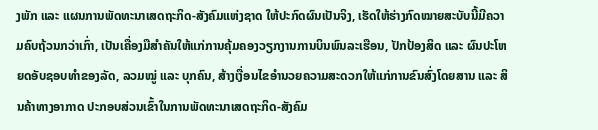ງພັກ ແລະ ແຜນການພັດທະນາເສດຖະກິດ-ສັງຄົມແຫ່ງຊາດ ໃຫ້ປະກົດຜົນເປັນຈິງ, ເຮັດໃຫ້ຮ່າງກົດໝາຍສະບັບນີ້ມີຄວາມຄົບຖ້ວນກວ່າເກົ່າ, ເປັນເຄື່ອງມືສໍາຄັນໃຫ້ແກ່ການຄຸ້ມຄອງວຽກງານການບິນພົນລະເຮືອນ, ປັກປ້ອງສິດ ແລະ ຜົນປະໂຫຍດອັບຊອບທໍາຂອງລັດ, ລວມໝູ່ ແລະ ບຸກຄົນ, ສ້າງເງື່ອນໄຂອໍານວຍຄວາມສະດວກໃຫ້ແກ່ການຂົນສົ່ງໂດຍສານ ແລະ ສິນຄ້າທາງອາກາດ ປະກອບສ່ວນເຂົ້າໃນການພັດທະນາເສດຖະກິດ-ສັງຄົມ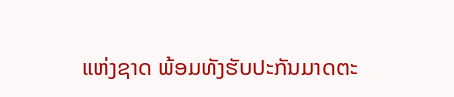ແຫ່ງຊາດ ພ້ອມທັງຮັບປະກັນມາດຕະ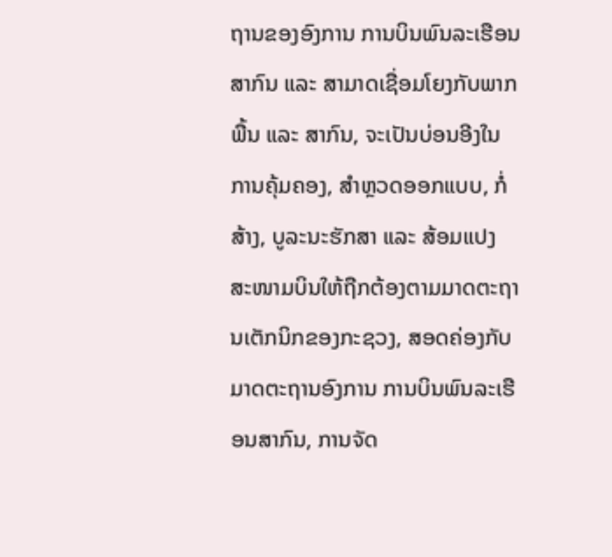ຖານຂອງອົງການ ການບິນພົນລະເຮືອນສາກົນ ແລະ ສາມາດເຊື່ອມໂຍງກັບພາກພື້ນ ແລະ ສາກົນ, ຈະເປັນບ່ອນອີງໃນການຄຸ້ມຄອງ, ສໍາຫຼວດອອກແບບ, ກໍ່ສ້າງ, ບູລະນະຮັກສາ ແລະ ສ້ອມແປງ ສະໜາມບິນໃຫ້ຖືກຕ້ອງຕາມມາດຕະຖານເຕັກນິກຂອງກະຊວງ, ສອດຄ່ອງກັບມາດຕະຖານອົງການ ການບິນພົນລະເຮືອນສາກົນ, ການຈັດ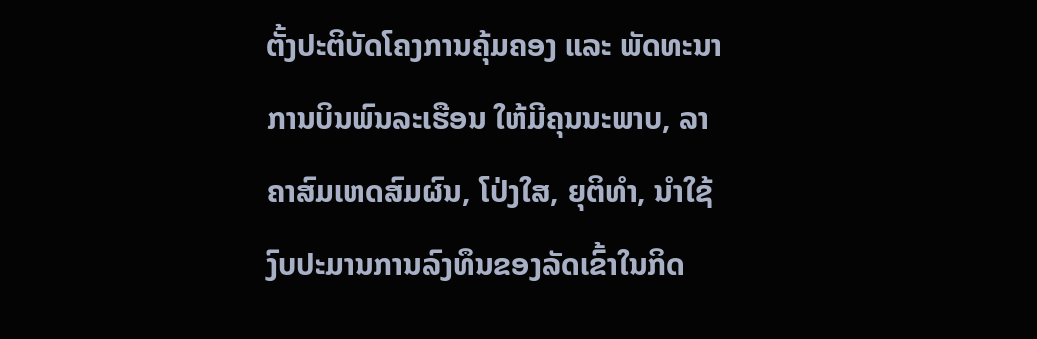ຕັ້ງປະຕິບັດໂຄງການຄຸ້ມຄອງ ແລະ ພັດທະນາການບິນພົນລະເຮືອນ ໃຫ້ມີຄຸນນະພາບ, ລາຄາສົມເຫດສົມຜົນ, ໂປ່ງໃສ, ຍຸຕິທໍາ, ນໍາໃຊ້ງົບປະມານການລົງທຶນຂອງລັດເຂົ້າໃນກິດ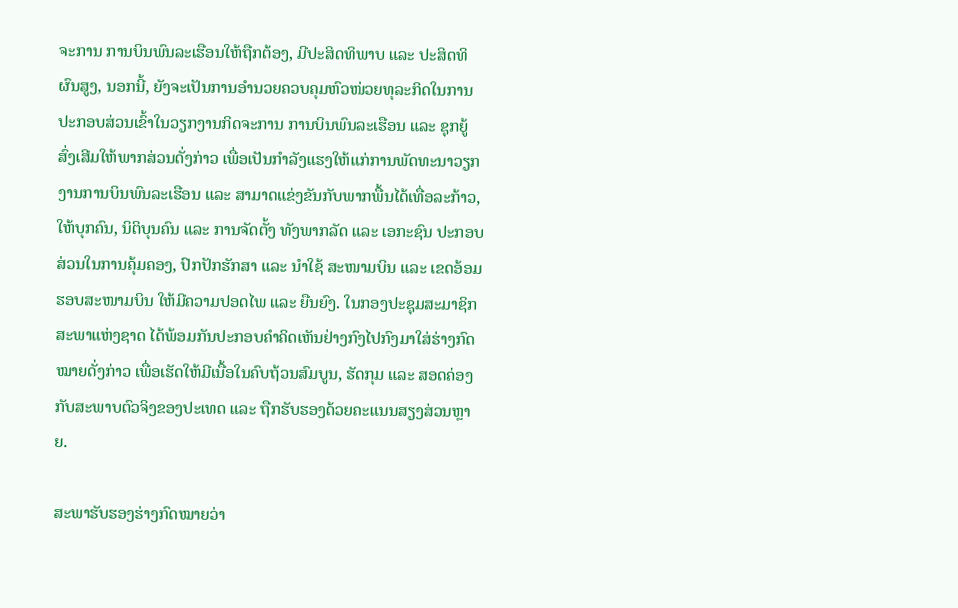ຈະການ ການບິນພົນລະເຮືອນໃຫ້ຖືກຕ້ອງ, ມີປະສິດທິພາບ ແລະ ປະສິດທິຜົນສູງ, ນອກນີ້, ຍັງຈະເປັນການອໍານວຍຄວບຄຸມຫົວໜ່ວຍທຸລະກິດໃນການປະກອບສ່ວນເຂົ້າໃນວຽກງານກິດຈະການ ການບິນພົນລະເຮືອນ ແລະ ຊຸກຍູ້ ສົ່ງເສີມໃຫ້ພາກສ່ວນດັ່ງກ່າວ ເພື່ອເປັນກໍາລັງແຮງໃຫ້ແກ່ການພັດທະນາວຽກງານການບິນພົນລະເຮືອນ ແລະ ສາມາດແຂ່ງຂັນກັບພາກພື້ນໄດ້ເທື່ອລະກ້າວ, ໃຫ້ບຸກຄົນ, ນິຕິບຸນຄົນ ແລະ ການຈັດຕັ້ງ ທັງພາກລັດ ແລະ ເອກະຊົນ ປະກອບສ່ວນໃນການຄຸ້ມຄອງ, ປົກປັກຮັກສາ ແລະ ນໍາໃຊ້ ສະໜາມບິນ ແລະ ເຂດອ້ອມຮອບສະໜາມບິນ ໃຫ້ມີຄວາມປອດໄພ ແລະ ຍືນຍົງ. ໃນກອງປະຊຸມສະມາຊິກສະພາແຫ່ງຊາດ ໄດ້ພ້ອມກັນປະກອບຄໍາຄິດເຫັນຢ່າງກົງໄປກົງມາໃສ່ຮ່າງກົດໝາຍດັ່ງກ່າວ ເພື່ອເຮັດໃຫ້ມີເນື້ອໃນຄົບຖ້ວນສົມບູນ, ຮັດກຸມ ແລະ ສອດຄ່ອງກັບສະພາບຕົວຈິງຂອງປະເທດ ແລະ ຖືກຮັບຮອງດ້ວຍຄະແນນສຽງສ່ວນຫຼາຍ.

ສະພາຮັບຮອງຮ່າງກົດໝາຍວ່າ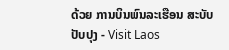ດ້ວຍ ການບິນພົນລະເຮືອນ ສະບັບປັບປຸງ - Visit Laos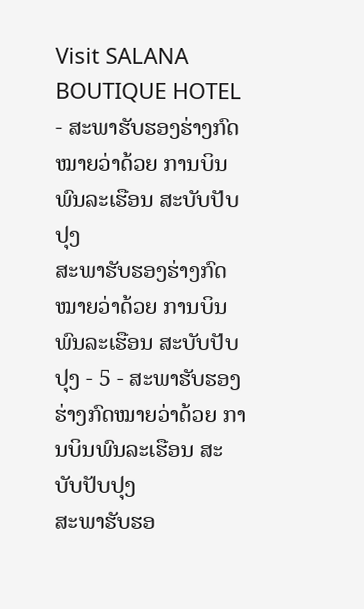Visit SALANA BOUTIQUE HOTEL - ສະພາຮັບຮອງຮ່າງກົດໝາຍວ່າດ້ວຍ ການບິນພົນລະເຮືອນ ສະບັບປັບປຸງ
ສະພາຮັບຮອງຮ່າງກົດໝາຍວ່າດ້ວຍ ການບິນພົນລະເຮືອນ ສະບັບປັບປຸງ - 5 - ສະພາຮັບຮອງຮ່າງກົດໝາຍວ່າດ້ວຍ ການບິນພົນລະເຮືອນ ສະບັບປັບປຸງ
ສະພາຮັບຮອ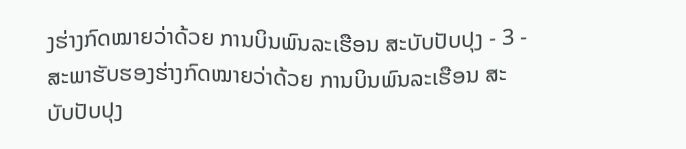ງຮ່າງກົດໝາຍວ່າດ້ວຍ ການບິນພົນລະເຮືອນ ສະບັບປັບປຸງ - 3 - ສະພາຮັບຮອງຮ່າງກົດໝາຍວ່າດ້ວຍ ການບິນພົນລະເຮືອນ ສະບັບປັບປຸງ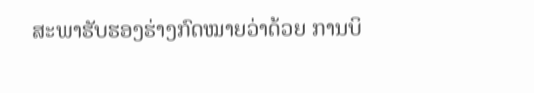ສະພາຮັບຮອງຮ່າງກົດໝາຍວ່າດ້ວຍ ການບິ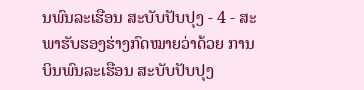ນພົນລະເຮືອນ ສະບັບປັບປຸງ - 4 - ສະພາຮັບຮອງຮ່າງກົດໝາຍວ່າດ້ວຍ ການບິນພົນລະເຮືອນ ສະບັບປັບປຸງ